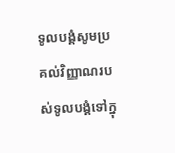ទូលបង្គំសូមប្រគល់វិញ្ញាណរបស់ទូលបង្គំទៅក្នុ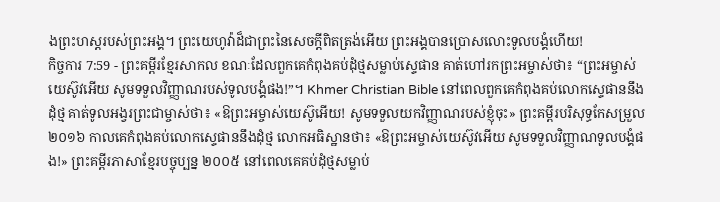ងព្រះហស្តរបស់ព្រះអង្គ។ ព្រះយេហូវ៉ាដ៏ជាព្រះនៃសេចក្ដីពិតត្រង់អើយ ព្រះអង្គបានប្រោសលោះទូលបង្គំហើយ!
កិច្ចការ 7:59 - ព្រះគម្ពីរខ្មែរសាកល ខណៈដែលពួកគេកំពុងគប់ដុំថ្មសម្លាប់ស្ទេផាន គាត់ហៅរកព្រះអម្ចាស់ថា៖ “ព្រះអម្ចាស់យេស៊ូវអើយ សូមទទួលវិញ្ញាណរបស់ទូលបង្គំផង!”។ Khmer Christian Bible នៅពេលពួកគេកំពុងគប់លោកស្ទេផាននឹងដុំថ្ម គាត់ទូលអង្វរព្រះជាម្ចាស់ថា៖ «ឱព្រះអម្ចាស់យេស៊ូអើយ! សូមទទួលយកវិញ្ញាណរបស់ខ្ញុំចុះ» ព្រះគម្ពីរបរិសុទ្ធកែសម្រួល ២០១៦ កាលគេកំពុងគប់លោកស្ទេផាននឹងដុំថ្ម លោកអធិស្ឋានថា៖ «ឱព្រះអម្ចាស់យេស៊ូវអើយ សូមទទួលវិញ្ញាណទូលបង្គំផង!» ព្រះគម្ពីរភាសាខ្មែរបច្ចុប្បន្ន ២០០៥ នៅពេលគេគប់ដុំថ្មសម្លាប់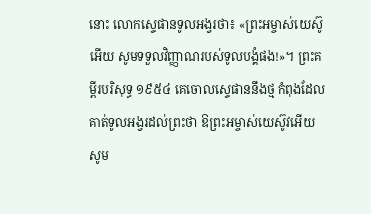នោះ លោកស្ទេផានទូលអង្វរថា៖ «ព្រះអម្ចាស់យេស៊ូអើយ សូមទទួលវិញ្ញាណរបស់ទូលបង្គំផង!»។ ព្រះគម្ពីរបរិសុទ្ធ ១៩៥៤ គេចោលស្ទេផាននឹងថ្ម កំពុងដែលគាត់ទូលអង្វរដល់ព្រះថា ឱព្រះអម្ចាស់យេស៊ូវអើយ សូម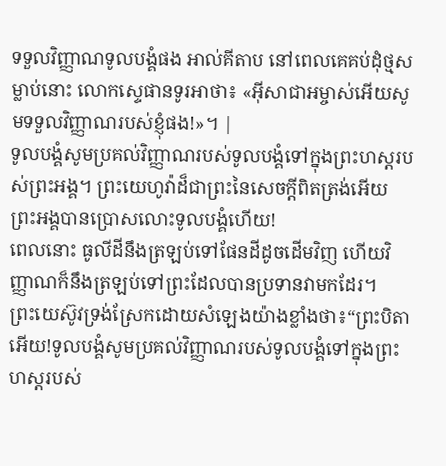ទទួលវិញ្ញាណទូលបង្គំផង អាល់គីតាប នៅពេលគេគប់ដុំថ្មសម្លាប់នោះ លោកស្ទេផានទូរអាថា៖ «អ៊ីសាជាអម្ចាស់អើយសូមទទួលវិញ្ញាណរបស់ខ្ញុំផង!»។ |
ទូលបង្គំសូមប្រគល់វិញ្ញាណរបស់ទូលបង្គំទៅក្នុងព្រះហស្តរបស់ព្រះអង្គ។ ព្រះយេហូវ៉ាដ៏ជាព្រះនៃសេចក្ដីពិតត្រង់អើយ ព្រះអង្គបានប្រោសលោះទូលបង្គំហើយ!
ពេលនោះ ធូលីដីនឹងត្រឡប់ទៅផែនដីដូចដើមវិញ ហើយវិញ្ញាណក៏នឹងត្រឡប់ទៅព្រះដែលបានប្រទានវាមកដែរ។
ព្រះយេស៊ូវទ្រង់ស្រែកដោយសំឡេងយ៉ាងខ្លាំងថា៖“ព្រះបិតាអើយ!ទូលបង្គំសូមប្រគល់វិញ្ញាណរបស់ទូលបង្គំទៅក្នុងព្រះហស្តរបស់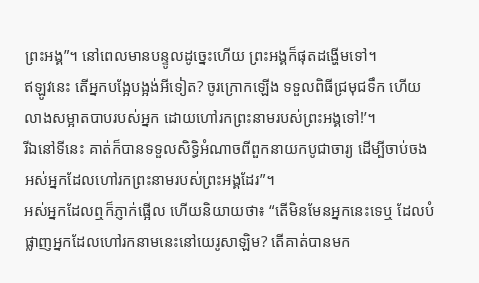ព្រះអង្គ”។ នៅពេលមានបន្ទូលដូច្នេះហើយ ព្រះអង្គក៏ផុតដង្ហើមទៅ។
ឥឡូវនេះ តើអ្នកបង្អែបង្អង់អីទៀត? ចូរក្រោកឡើង ទទួលពិធីជ្រមុជទឹក ហើយលាងសម្អាតបាបរបស់អ្នក ដោយហៅរកព្រះនាមរបស់ព្រះអង្គទៅ!’។
រីឯនៅទីនេះ គាត់ក៏បានទទួលសិទ្ធិអំណាចពីពួកនាយកបូជាចារ្យ ដើម្បីចាប់ចងអស់អ្នកដែលហៅរកព្រះនាមរបស់ព្រះអង្គដែរ”។
អស់អ្នកដែលឮក៏ភ្ញាក់ផ្អើល ហើយនិយាយថា៖ “តើមិនមែនអ្នកនេះទេឬ ដែលបំផ្លាញអ្នកដែលហៅរកនាមនេះនៅយេរូសាឡិម? តើគាត់បានមក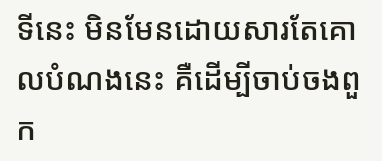ទីនេះ មិនមែនដោយសារតែគោលបំណងនេះ គឺដើម្បីចាប់ចងពួក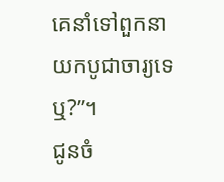គេនាំទៅពួកនាយកបូជាចារ្យទេឬ?”។
ជូនចំ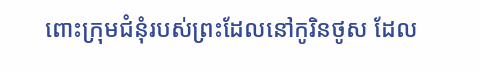ពោះក្រុមជំនុំរបស់ព្រះដែលនៅកូរិនថូស ដែល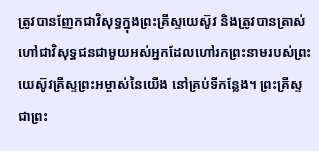ត្រូវបានញែកជាវិសុទ្ធក្នុងព្រះគ្រីស្ទយេស៊ូវ និងត្រូវបានត្រាស់ហៅជាវិសុទ្ធជនជាមួយអស់អ្នកដែលហៅរកព្រះនាមរបស់ព្រះយេស៊ូវគ្រីស្ទព្រះអម្ចាស់នៃយើង នៅគ្រប់ទីកន្លែង។ ព្រះគ្រីស្ទជាព្រះ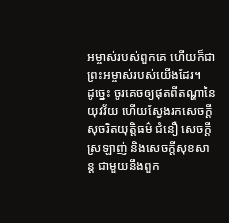អម្ចាស់របស់ពួកគេ ហើយក៏ជាព្រះអម្ចាស់របស់យើងដែរ។
ដូច្នេះ ចូរគេចឲ្យផុតពីតណ្ហានៃយុវវ័យ ហើយស្វែងរកសេចក្ដីសុចរិតយុត្តិធម៌ ជំនឿ សេចក្ដីស្រឡាញ់ និងសេចក្ដីសុខសាន្ត ជាមួយនឹងពួក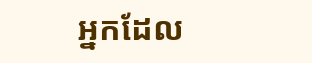អ្នកដែល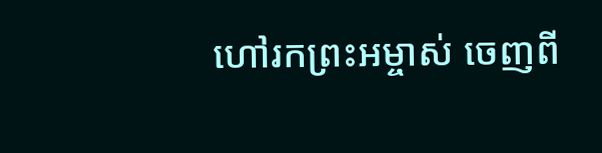ហៅរកព្រះអម្ចាស់ ចេញពី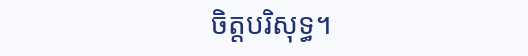ចិត្តបរិសុទ្ធ។